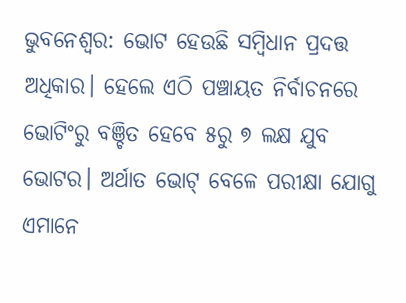ଭୁବନେଶ୍ୱର: ଭୋଟ ହେଉଛି ସମ୍ବିଧାନ ପ୍ରଦତ୍ତ ଅଧିକାର। ହେଲେ ଏଠି ପଞ୍ଚାୟତ ନିର୍ବାଚନରେ ଭୋଟିଂରୁ ବଞ୍ଚିତ ହେବେ ୫ରୁ ୭ ଲକ୍ଷ ଯୁବ ଭୋଟର। ଅର୍ଥାତ ଭୋଟ୍ ବେଳେ ପରୀକ୍ଷା ଯୋଗୁ ଏମାନେ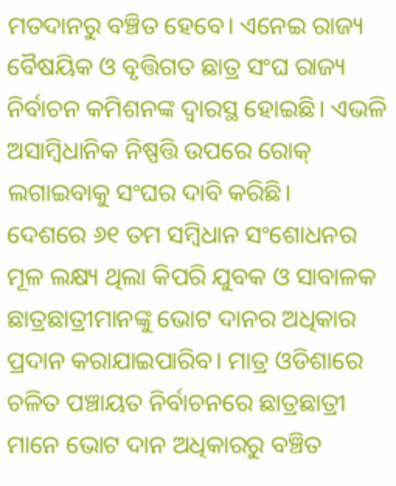ମତଦାନରୁ ବଞ୍ଚିତ ହେବେ। ଏନେଇ ରାଜ୍ୟ ବୈଷୟିକ ଓ ବୃତ୍ତିଗତ ଛାତ୍ର ସଂଘ ରାଜ୍ୟ ନିର୍ବାଚନ କମିଶନଙ୍କ ଦ୍ୱାରସ୍ଥ ହୋଇଛି। ଏଭଳି ଅସାମ୍ବିଧାନିକ ନିଷ୍ପତ୍ତି ଉପରେ ରୋକ୍ ଲଗାଇବାକୁ ସଂଘର ଦାବି କରିଛି।
ଦେଶରେ ୬୧ ତମ ସମ୍ବିଧାନ ସଂଶୋଧନର ମୂଳ ଲକ୍ଷ୍ୟ ଥିଲା କିପରି ଯୁବକ ଓ ସାବାଳକ ଛାତ୍ରଛାତ୍ରୀମାନଙ୍କୁ ଭୋଟ ଦାନର ଅଧିକାର ପ୍ରଦାନ କରାଯାଇପାରିବ। ମାତ୍ର ଓଡିଶାରେ ଚଳିତ ପଞ୍ଚାୟତ ନିର୍ବାଚନରେ ଛାତ୍ରଛାତ୍ରୀ ମାନେ ଭୋଟ ଦାନ ଅଧିକାରରୁ ବଞ୍ଚିତ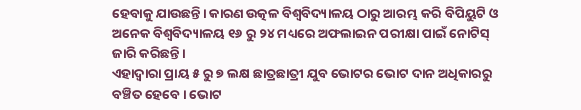ହେବାକୁ ଯାଉଛନ୍ତି। କାରଣ ଉତ୍କଳ ବିଶ୍ୱବିଦ୍ୟାଳୟ ଠାରୁ ଆରମ୍ଭ କରି ବିପିୟୁଟି ଓ ଅନେକ ବିଶ୍ୱବିଦ୍ୟାଳୟ ୧୬ ରୁ ୨୪ ମଧ୍ୟରେ ଅଫଲାଇନ ପରୀକ୍ଷା ପାଇଁ ନୋଟିସ୍ ଜାରି କରିଛନ୍ତି।
ଏହାଦ୍ୱାରା ପ୍ରାୟ ୫ ରୁ ୭ ଲକ୍ଷ ଛାତ୍ରଛାତ୍ରୀ ଯୁବ ଭୋଟର ଭୋଟ ଦାନ ଅଧିକାରରୁ ବଞ୍ଚିତ ହେବେ। ଭୋଟ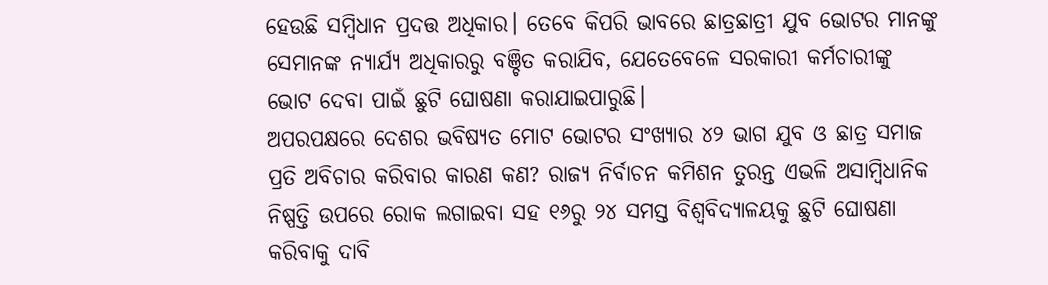ହେଉଛି ସମ୍ବିଧାନ ପ୍ରଦତ୍ତ ଅଧିକାର। ତେବେ କିପରି ଭାବରେ ଛାତ୍ରଛାତ୍ରୀ ଯୁବ ଭୋଟର ମାନଙ୍କୁ ସେମାନଙ୍କ ନ୍ୟାର୍ଯ୍ୟ ଅଧିକାରରୁ ବଞ୍ଚିତ କରାଯିବ, ଯେତେବେଳେ ସରକାରୀ କର୍ମଚାରୀଙ୍କୁ ଭୋଟ ଦେବା ପାଇଁ ଛୁଟି ଘୋଷଣା କରାଯାଇପାରୁଛି।
ଅପରପକ୍ଷରେ ଦେଶର ଭବିଷ୍ୟତ ମୋଟ ଭୋଟର ସଂଖ୍ୟାର ୪୨ ଭାଗ ଯୁବ ଓ ଛାତ୍ର ସମାଜ ପ୍ରତି ଅବିଚାର କରିବାର କାରଣ କଣ? ରାଜ୍ୟ ନିର୍ବାଚନ କମିଶନ ତୁରନ୍ତ ଏଭଳି ଅସାମ୍ବିଧାନିକ ନିଷ୍ପତ୍ତି ଉପରେ ରୋକ ଲଗାଇବା ସହ ୧୬ରୁ ୨୪ ସମସ୍ତ ବିଶ୍ୱବିଦ୍ୟାଳୟକୁ ଛୁଟି ଘୋଷଣା କରିବାକୁ ଦାବି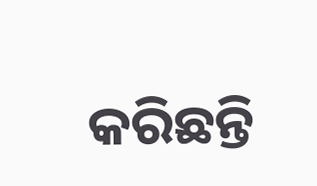କରିଛନ୍ତି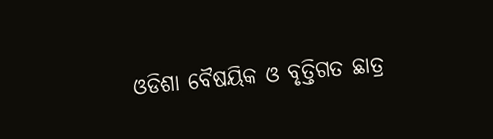ଓଡିଶା ବୈଷୟିକ ଓ ବୃତ୍ତିଗତ ଛାତ୍ର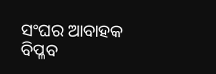ସଂଘର ଆବାହକ ବିପ୍ଳବ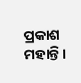ପ୍ରକାଶ ମହାନ୍ତି।